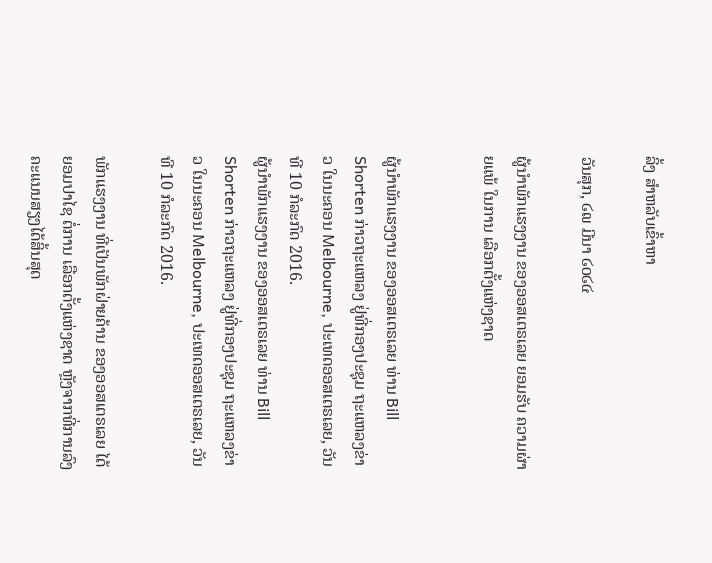ລິ້ງ ສຳຫລັບເຂົ້າຫາ

ວັນສຸກ, ໒໙ ມີນາ ໒໐໒໔

ຜູ້ນຳພັກແຮງງານ ຂອງອອສເຕຣເລຍ ຍອມຮັບ ຄວາມຜ່າຍແພ້ ໃນການ ເລືອກຕັ້ງແຫ່ງຊາດ


ຜູ້ນຳພັກແຮງງານ ຂອງອອສເຕຣເລຍ ທ່ານ Bill Shorten ກ່າວຖະແຫລງ ຢູ່ທີ່ກອງປະຊຸມ ຖະແຫລງຂ່າວ ໃນນະຄອນ Melbourne, ປະເທດອອສເຕຣເລຍ, ວັນທີ 10 ກໍລະກົດ 2016.
ຜູ້ນຳພັກແຮງງານ ຂອງອອສເຕຣເລຍ ທ່ານ Bill Shorten ກ່າວຖະແຫລງ ຢູ່ທີ່ກອງປະຊຸມ ຖະແຫລງຂ່າວ ໃນນະຄອນ Melbourne, ປະເທດອອສເຕຣເລຍ, ວັນທີ 10 ກໍລະກົດ 2016.

ພັກແຮງງານ ທີ່ເປັນພັກຝ່າຍຄ້ານ ຂອງອອສເຕຣເລຍ ໄດ້ຍອມປາໄຊ ຕໍ່ການ ເລືອກຕັ້ງແຫ່ງຊາດ ຫຼັງຈາກທີ່ການລົງຄະແນນສຽງໄດ້ສິ້ນສຸດ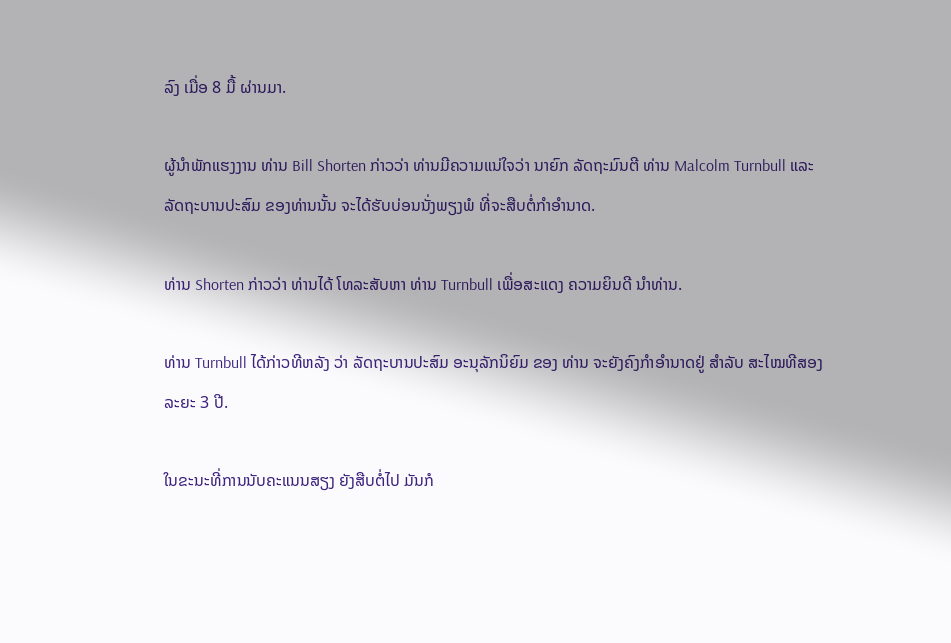ລົງ ເມື່ອ 8 ມື້ ຜ່ານມາ.

ຜູ້ນຳພັກແຮງງານ ທ່ານ Bill Shorten ກ່າວວ່າ ທ່ານມີຄວາມແນ່ໃຈວ່າ ນາຍົກ ລັດຖະມົນຕີ ທ່ານ Malcolm Turnbull ແລະ ລັດຖະບານປະສົມ ຂອງທ່ານນັ້ນ ຈະໄດ້ຮັບບ່ອນນັ່ງພຽງພໍ ທີ່ຈະສືບຕໍ່ກຳອຳນາດ.

ທ່ານ Shorten ກ່າວວ່າ ທ່ານໄດ້ ໂທລະສັບຫາ ທ່ານ Turnbull ເພື່ອສະແດງ ຄວາມຍິນດີ ນຳທ່ານ.

ທ່ານ Turnbull ໄດ້ກ່າວທີຫລັງ ວ່າ ລັດຖະບານປະສົມ ອະນຸລັກນິຍົມ ຂອງ ທ່ານ ຈະຍັງຄົງກຳອຳນາດຢູ່ ສຳລັບ ສະໄໝທີສອງ ລະຍະ 3 ປີ.

ໃນຂະນະທີ່ການນັບຄະແນນສຽງ ຍັງສືບຕໍ່ໄປ ມັນກໍ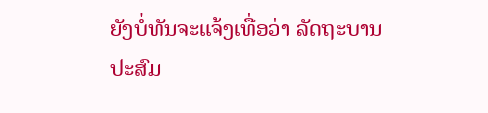ຍັງບໍ່ທັນຈະແຈ້ງເທື່ອວ່າ ລັດຖະບານປະສົມ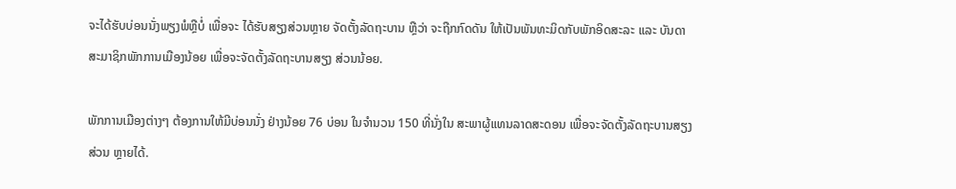ຈະໄດ້ຮັບບ່ອນນັ່ງພຽງພໍຫຼືບໍ່ ເພື່ອຈະ ໄດ້ຮັບສຽງສ່ວນຫຼາຍ ຈັດຕັ້ງລັດຖະບານ ຫຼືວ່າ ຈະຖືກກົດດັນ ໃຫ້ເປັນພັນທະມິດກັບພັກອິດສະລະ ແລະ ບັນດາສະມາຊິກພັກການເມືອງນ້ອຍ ເພື່ອຈະຈັດຕັ້ງລັດຖະບານສຽງ ສ່ວນນ້ອຍ.

ພັກການເມືອງຕ່າງໆ ຕ້ອງການໃຫ້ມີບ່ອນນັ່ງ ຢ່າງນ້ອຍ 76 ບ່ອນ ໃນຈຳນວນ 150 ທີ່ນັ່ງໃນ ສະພາຜູ້ແທນລາດສະດອນ ເພື່ອຈະຈັດຕັ້ງລັດຖະບານສຽງສ່ວນ ຫຼາຍໄດ້.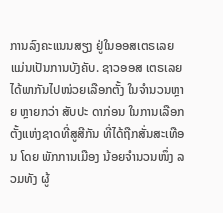ການລົງຄະແນນສຽງ ຢູ່ໃນອອສເຕຣເລຍ ແມ່ນເປັນການບັງຄັບ. ຊາວອອສ ເຕຣເລຍ ໄດ້ພາກັນໄປໜ່ວຍເລືອກຕັ້ງ ໃນຈຳນວນຫຼາຍ ຫຼາຍກວ່າ ສັບປະ ດາກ່ອນ ໃນການເລືອກຕັ້ງແຫ່ງຊາດທີ່ສູສີກັນ ທີ່ໄດ້ຖືກສັ່ນສະເທືອນ ໂດຍ ພັກການເມືອງ ນ້ອຍຈຳນວນໜຶ່ງ ລວມທັງ ຜູ້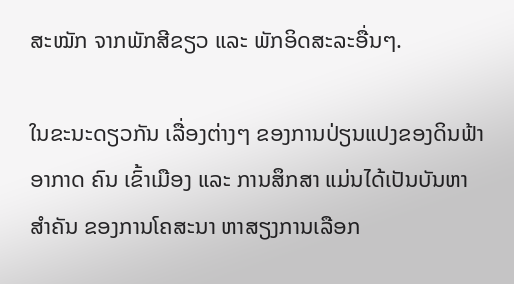ສະໝັກ ຈາກພັກສີຂຽວ ແລະ ພັກອິດສະລະອື່ນໆ.

ໃນຂະນະດຽວກັນ ເລື່ອງຕ່າງໆ ຂອງການປ່ຽນແປງຂອງດິນຟ້າອາກາດ ຄົນ ເຂົ້າເມືອງ ແລະ ການສຶກສາ ແມ່ນໄດ້ເປັນບັນຫາສຳຄັນ ຂອງການໂຄສະນາ ຫາສຽງການເລືອກ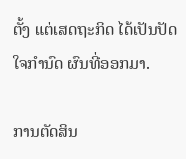ຕັ້ງ ແຕ່ເສດຖະກິດ ໄດ້ເປັນປັດໃຈກຳນົດ ຜົນທີ່ອອກມາ.

ການຕັດສິນ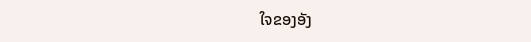ໃຈຂອງອັງ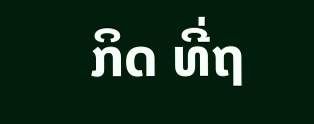ກິດ ທີ່ຖ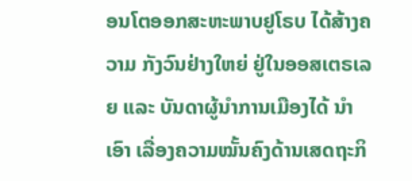ອນໂຕອອກສະຫະພາບຢູໂຣບ ໄດ້ສ້າງຄວາມ ກັງວົນຢ່າງໃຫຍ່ ຢູ່ໃນອອສເຕຣເລຍ ແລະ ບັນດາຜູ້ນຳການເມືອງໄດ້ ນຳເອົາ ເລື່ອງຄວາມໝັ້ນຄົງດ້ານເສດຖະກິ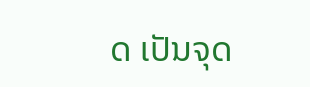ດ ເປັນຈຸດ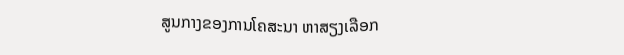ສູນກາງຂອງການໂຄສະນາ ຫາສຽງເລືອກ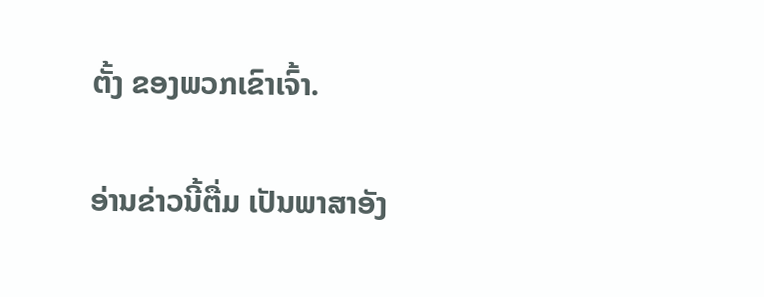ຕັ້ງ ຂອງພວກເຂົາເຈົ້າ.

ອ່ານຂ່າວນີ້ຕື່ມ ເປັນພາສາອັງ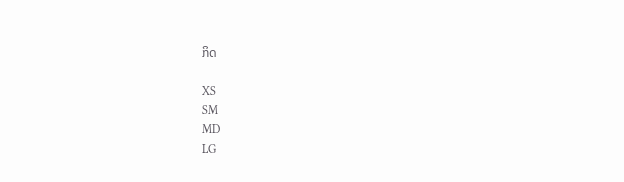ກິດ

XS
SM
MD
LG